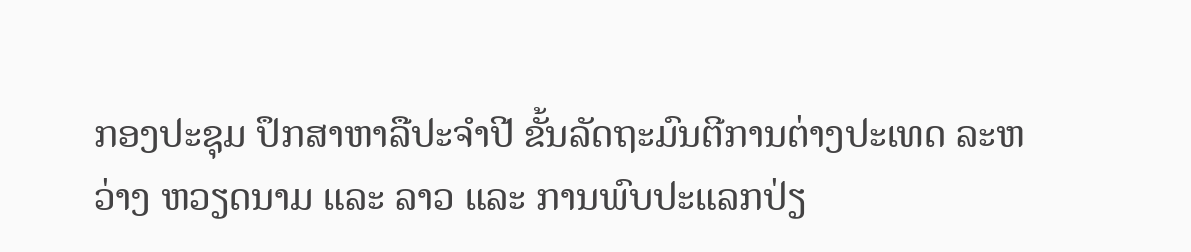ກອງປະຊຸມ ປຶກສາຫາລືປະຈຳປີ ຂັ້ນລັດຖະມົນຕີການຕ່າງປະເທດ ລະຫວ່າງ ຫວຽດນາມ ແລະ ລາວ ແລະ ການພົບປະແລກປ່ຽ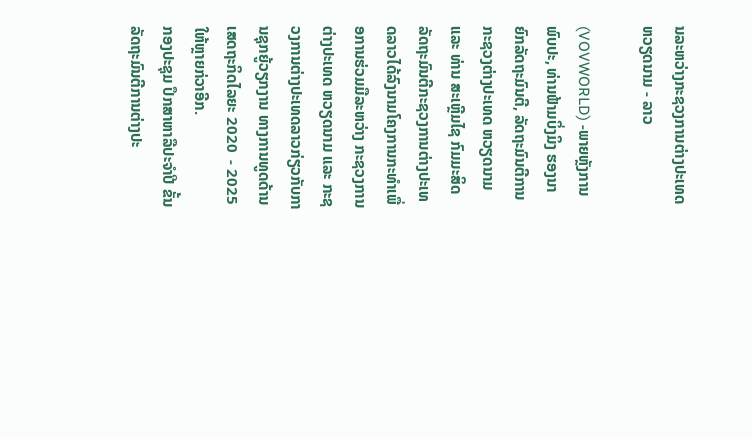ນລະຫວ່າງກະຊວງການຕ່າງປະເທດ ຫວຽດນາມ - ລາວ

(VOVWORLD) -ພາຍຫຼັງການພົບປະ, ທ່ານຟ້າມບິ່ງມິງ ຮອງນາຍົກລັດຖະມົນຕີ, ລັດຖະມົນຕີການກະຊວງຕ່າງປະເທດ ຫວຽດນາມ ແລະ ທ່ານ ສະເຫຼີມໄຊ ກົມມະສິດ ລັດຖະມົນຕີກະຊວງການຕ່າງປະເທດລາວໄດ້ລົງນາມໂຄງການກະທຳເພື່ອການຮ່ວມມືລະຫວ່າງ ກະຊວງການຕ່າງປະເທດ ຫວຽດນາມ ແລະ ກະຊວງການຕ່າງປະເທດລາວກ່ຽວກັບການຊຸກຍູ້ວຽກງານ ທາງການທູດດ້ານເສດຖະກິດໄລຍະ 2020  - 2025ໃຫ້ຫຼາຍກ່ວາອີກ.
ກອງປະຊຸມ ປຶກສາຫາລືປະຈຳປີ ຂັ້ນລັດຖະມົນຕີການຕ່າງປະ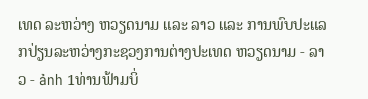ເທດ ລະຫວ່າງ ຫວຽດນາມ ແລະ ລາວ ແລະ ການພົບປະແລກປ່ຽນລະຫວ່າງກະຊວງການຕ່າງປະເທດ ຫວຽດນາມ - ລາວ - ảnh 1ທ່ານຟ້າມບິ່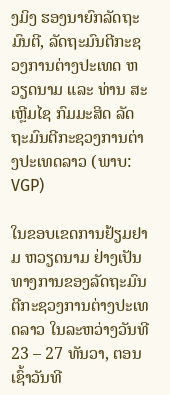ງມິງ ຮອງນາຍົກລັດຖະມົນຕີ, ລັດຖະມົນຕີກະຊວງການຕ່າງປະເທດ ຫວຽດນາມ ແລະ ທ່ານ ສະເຫຼີມໄຊ ກົມມະສິດ ລັດຖະມົນຕີກະຊວງການຕ່າງປະເທດລາວ (ພາບ: VGP)

ໃນຂອບເຂດການຢ້ຽມຢາມ ຫວຽດນາມ ຢ່າງເປັນທາງການຂອງລັດຖະມົນຕີກະຊວງການຕ່າງປະເທດລາວ ໃນລະຫວ່າງວັນທີ 23 – 27 ທັນວາ, ຕອນເຊົ້າວັນທີ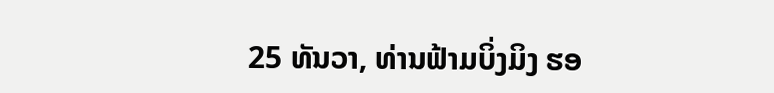25 ທັນວາ, ທ່ານຟ້າມບິ່ງມິງ ຮອ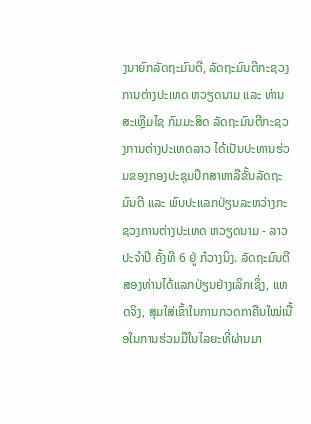ງນາຍົກລັດຖະມົນຕີ, ລັດຖະມົນຕີກະຊວງການຕ່າງປະເທດ ຫວຽດນາມ ແລະ ທ່ານ ສະເຫຼີມໄຊ ກົມມະສິດ ລັດຖະມົນຕີກະຊວງການຕ່າງປະເທດລາວ ໄດ້ເປັນປະທານຮ່ວມຂອງກອງປະຊຸມປຶກສາຫາລືຂັ້ນລັດຖະມົນຕີ ແລະ ພົບປະແລກປ່ຽນລະຫວ່າງກະຊວງການຕ່າງປະເທດ ຫວຽດນາມ - ລາວ ປະຈຳປີ ຄັ້ງທີ 6 ຢູ່ ກ໋ວາງນິງ. ລັດຖະມົນຕີສອງທ່ານໄດ້ແລກປ່ຽນຢ່າງເລິກເຊິ່ງ, ແທດຈິງ, ສຸມໃສ່ເຂົ້າໃນການກວດກາຄືນໃໝ່ເນື້ອໃນການຮ່ວມມືໃນໄລຍະທີ່ຜ່ານມາ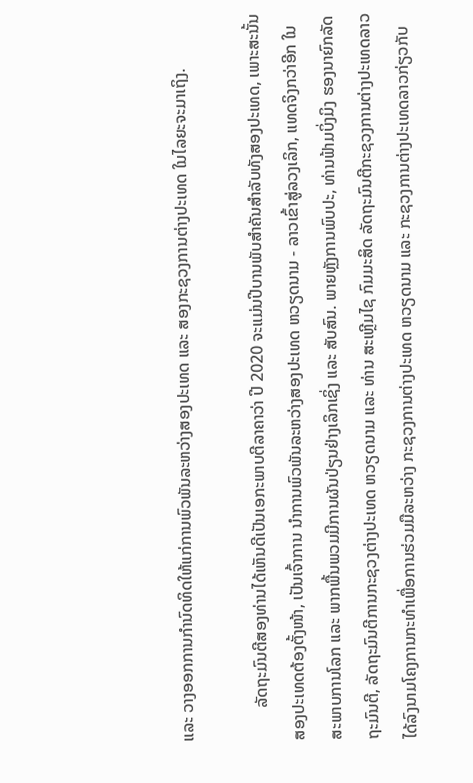ແລະ ວາງອອກການກຳນົດທິດໃຫ້ແກ່ການພົວພັນລະຫວ່າງສອງປະເທດ ແລະ ສອງກະຊວງການຕ່າງປະເທດ ໃນໄລຍະຈະມາເຖິງ.

        ລັດຖະມົນຕີສອງທ່ານໄດ້ເຫັນດີເປັນເອກະພາບຕີລາຄາວ່າ ປີ 2020 ຈະແມ່ນປີບານພັບສຳຄັນສຳລັບທັງສອງປະເທດ, ເພາະສະນັ້ນສອງປະເທດຕ້ອງຕັ້ງໜ້າ, ເປັນເຈົ້າການ ນຳການພົວພັນລະຫວ່າງສອງປະເທດ ຫວຽດນາມ - ລາວເຂົ້າສູ່ລວງເລິກ, ແທດຈິງກວ່າອີກ ໃນສະພາບການໂລກ ແລະ ພາກພື້ນພວມມີການຜັນປ່ຽນຢ່າງເລິກເຊິ່ງ ແລະ ສັບສົນ. ພາຍຫຼັງການພົບປະ, ທ່ານຟ້າມບິ່ງມິງ ຮອງນາຍົກລັດຖະມົນຕີ, ລັດຖະມົນຕີການກະຊວງຕ່າງປະເທດ ຫວຽດນາມ ແລະ ທ່ານ ສະເຫຼີມໄຊ ກົມມະສິດ ລັດຖະມົນຕີກະຊວງການຕ່າງປະເທດລາວໄດ້ລົງນາມໂຄງການກະທຳເພື່ອການຮ່ວມມືລະຫວ່າງ ກະຊວງການຕ່າງປະເທດ ຫວຽດນາມ ແລະ ກະຊວງການຕ່າງປະເທດລາວກ່ຽວກັບ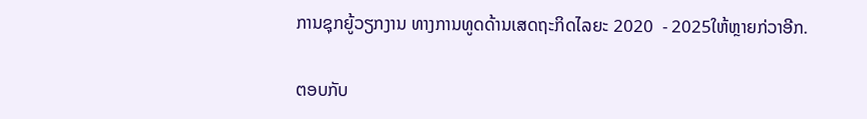ການຊຸກຍູ້ວຽກງານ ທາງການທູດດ້ານເສດຖະກິດໄລຍະ 2020  - 2025ໃຫ້ຫຼາຍກ່ວາອີກ.

ຕອບກັບ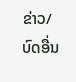ຂ່າວ/ບົດອື່ນ